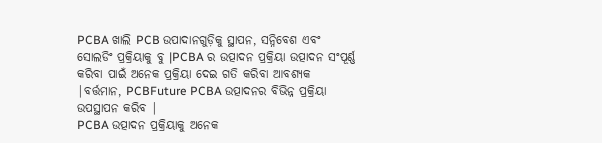PCBA ଖାଲି PCB ଉପାଦାନଗୁଡ଼ିକୁ ସ୍ଥାପନ, ସନ୍ନିବେଶ ଏବଂ ସୋଲଡିଂ ପ୍ରକ୍ରିୟାକୁ ବୁ |PCBA ର ଉତ୍ପାଦନ ପ୍ରକ୍ରିୟା ଉତ୍ପାଦନ ସଂପୂର୍ଣ୍ଣ କରିବା ପାଇଁ ଅନେକ ପ୍ରକ୍ରିୟା ଦେଇ ଗତି କରିବା ଆବଶ୍ୟକ |ବର୍ତ୍ତମାନ, PCBFuture PCBA ଉତ୍ପାଦନର ବିଭିନ୍ନ ପ୍ରକ୍ରିୟା ଉପସ୍ଥାପନ କରିବ |
PCBA ଉତ୍ପାଦନ ପ୍ରକ୍ରିୟାକୁ ଅନେକ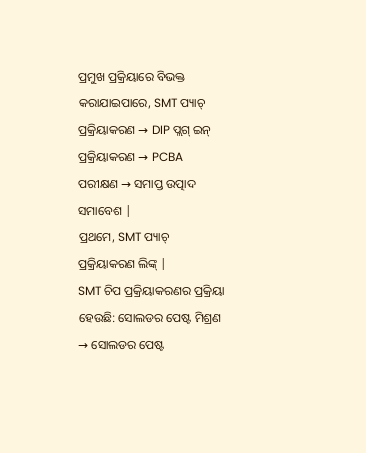ପ୍ରମୁଖ ପ୍ରକ୍ରିୟାରେ ବିଭକ୍ତ କରାଯାଇପାରେ, SMT ପ୍ୟାଚ୍ ପ୍ରକ୍ରିୟାକରଣ → DIP ପ୍ଲଗ୍ ଇନ୍ ପ୍ରକ୍ରିୟାକରଣ → PCBA ପରୀକ୍ଷଣ → ସମାପ୍ତ ଉତ୍ପାଦ ସମାବେଶ |
ପ୍ରଥମେ, SMT ପ୍ୟାଚ୍ ପ୍ରକ୍ରିୟାକରଣ ଲିଙ୍କ୍ |
SMT ଚିପ ପ୍ରକ୍ରିୟାକରଣର ପ୍ରକ୍ରିୟା ହେଉଛି: ସୋଲଡର ପେଷ୍ଟ ମିଶ୍ରଣ → ସୋଲଡର ପେଷ୍ଟ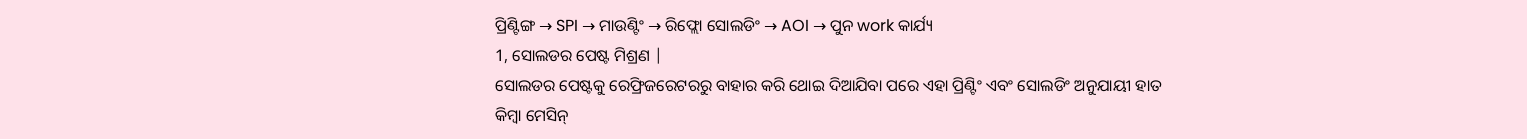ପ୍ରିଣ୍ଟିଙ୍ଗ → SPI → ମାଉଣ୍ଟିଂ → ରିଫ୍ଲୋ ସୋଲଡିଂ → AOI → ପୁନ work କାର୍ଯ୍ୟ
1, ସୋଲଡର ପେଷ୍ଟ ମିଶ୍ରଣ |
ସୋଲଡର ପେଷ୍ଟକୁ ରେଫ୍ରିଜରେଟରରୁ ବାହାର କରି ଥୋଇ ଦିଆଯିବା ପରେ ଏହା ପ୍ରିଣ୍ଟିଂ ଏବଂ ସୋଲଡିଂ ଅନୁଯାୟୀ ହାତ କିମ୍ବା ମେସିନ୍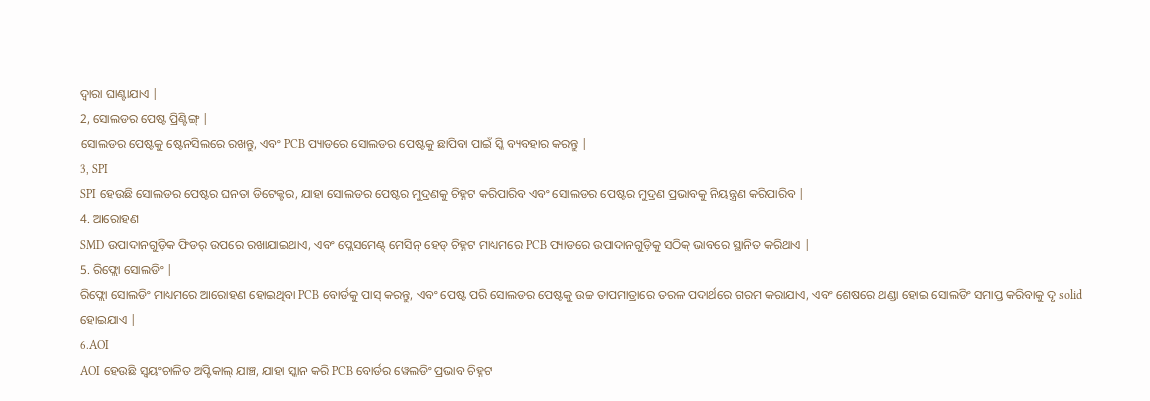ଦ୍ୱାରା ଘାଣ୍ଟାଯାଏ |
2, ସୋଲଡର ପେଷ୍ଟ ପ୍ରିଣ୍ଟିଙ୍ଗ୍ |
ସୋଲଡର ପେଷ୍ଟକୁ ଷ୍ଟେନସିଲରେ ରଖନ୍ତୁ, ଏବଂ PCB ପ୍ୟାଡରେ ସୋଲଡର ପେଷ୍ଟକୁ ଛାପିବା ପାଇଁ ସ୍କି ବ୍ୟବହାର କରନ୍ତୁ |
3, SPI
SPI ହେଉଛି ସୋଲଡର ପେଷ୍ଟର ଘନତା ଡିଟେକ୍ଟର, ଯାହା ସୋଲଡର ପେଷ୍ଟର ମୁଦ୍ରଣକୁ ଚିହ୍ନଟ କରିପାରିବ ଏବଂ ସୋଲଡର ପେଷ୍ଟର ମୁଦ୍ରଣ ପ୍ରଭାବକୁ ନିୟନ୍ତ୍ରଣ କରିପାରିବ |
4. ଆରୋହଣ
SMD ଉପାଦାନଗୁଡ଼ିକ ଫିଡର୍ ଉପରେ ରଖାଯାଇଥାଏ, ଏବଂ ପ୍ଲେସମେଣ୍ଟ୍ ମେସିନ୍ ହେଡ୍ ଚିହ୍ନଟ ମାଧ୍ୟମରେ PCB ପ୍ୟାଡରେ ଉପାଦାନଗୁଡ଼ିକୁ ସଠିକ୍ ଭାବରେ ସ୍ଥାନିତ କରିଥାଏ |
5. ରିଫ୍ଲୋ ସୋଲଡିଂ |
ରିଫ୍ଲୋ ସୋଲଡିଂ ମାଧ୍ୟମରେ ଆରୋହଣ ହୋଇଥିବା PCB ବୋର୍ଡକୁ ପାସ୍ କରନ୍ତୁ, ଏବଂ ପେଷ୍ଟ ପରି ସୋଲଡର ପେଷ୍ଟକୁ ଉଚ୍ଚ ତାପମାତ୍ରାରେ ତରଳ ପଦାର୍ଥରେ ଗରମ କରାଯାଏ, ଏବଂ ଶେଷରେ ଥଣ୍ଡା ହୋଇ ସୋଲଡିଂ ସମାପ୍ତ କରିବାକୁ ଦୃ solid ହୋଇଯାଏ |
6.AOI
AOI ହେଉଛି ସ୍ୱୟଂଚାଳିତ ଅପ୍ଟିକାଲ୍ ଯାଞ୍ଚ, ଯାହା ସ୍କାନ କରି PCB ବୋର୍ଡର ୱେଲଡିଂ ପ୍ରଭାବ ଚିହ୍ନଟ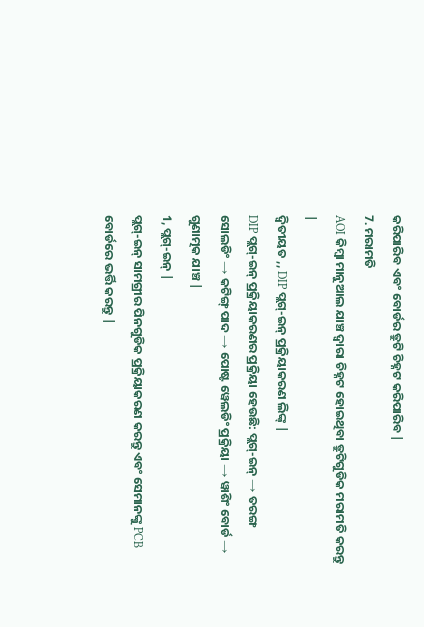କରିପାରିବ ଏବଂ ବୋର୍ଡର ତ୍ରୁଟି ଚିହ୍ନଟ କରିପାରିବ |
7. ମରାମତି
AOI କିମ୍ବା ମାନୁଆଲ ଯାଞ୍ଚ ଦ୍ୱାରା ଚିହ୍ନଟ ହୋଇଥିବା ତ୍ରୁଟିଗୁଡିକ ମରାମତି କରନ୍ତୁ |
ଦ୍ୱିତୀୟତ ,, DIP ପ୍ଲଗ୍-ଇନ୍ ପ୍ରକ୍ରିୟାକରଣ ଲିଙ୍କ୍ |
DIP ପ୍ଲଗ୍-ଇନ୍ ପ୍ରକ୍ରିୟାକରଣର ପ୍ରକ୍ରିୟା ହେଉଛି: ପ୍ଲଗ୍-ଇନ୍ → ତରଙ୍ଗ ସୋଲଡିଂ → କଟିଙ୍ଗ୍ ପାଦ → ପୋଷ୍ଟ ୱେଲଡିଂ ପ୍ରକ୍ରିୟା → ୱାଶିଂ ବୋର୍ଡ → ଗୁଣାତ୍ମକ ଯାଞ୍ଚ |
1, ପ୍ଲଗ୍-ଇନ୍ |
ପ୍ଲଗ୍-ଇନ୍ ସାମଗ୍ରୀର ପିନଗୁଡିକ ପ୍ରକ୍ରିୟାକରଣ କରନ୍ତୁ ଏବଂ ସେମାନଙ୍କୁ PCB ବୋର୍ଡରେ ଭର୍ତ୍ତି କରନ୍ତୁ |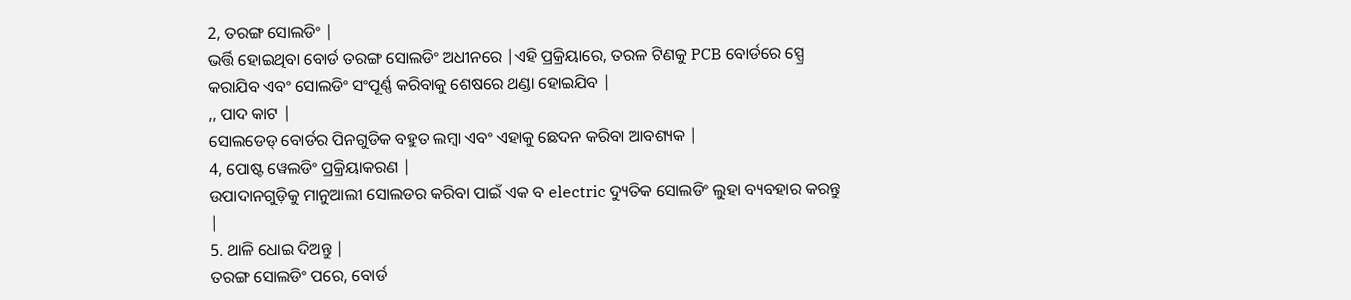2, ତରଙ୍ଗ ସୋଲଡିଂ |
ଭର୍ତ୍ତି ହୋଇଥିବା ବୋର୍ଡ ତରଙ୍ଗ ସୋଲଡିଂ ଅଧୀନରେ |ଏହି ପ୍ରକ୍ରିୟାରେ, ତରଳ ଟିଣକୁ PCB ବୋର୍ଡରେ ସ୍ପ୍ରେ କରାଯିବ ଏବଂ ସୋଲଡିଂ ସଂପୂର୍ଣ୍ଣ କରିବାକୁ ଶେଷରେ ଥଣ୍ଡା ହୋଇଯିବ |
,, ପାଦ କାଟ |
ସୋଲଡେଡ୍ ବୋର୍ଡର ପିନଗୁଡିକ ବହୁତ ଲମ୍ବା ଏବଂ ଏହାକୁ ଛେଦନ କରିବା ଆବଶ୍ୟକ |
4, ପୋଷ୍ଟ ୱେଲଡିଂ ପ୍ରକ୍ରିୟାକରଣ |
ଉପାଦାନଗୁଡ଼ିକୁ ମାନୁଆଲୀ ସୋଲଡର କରିବା ପାଇଁ ଏକ ବ electric ଦ୍ୟୁତିକ ସୋଲଡିଂ ଲୁହା ବ୍ୟବହାର କରନ୍ତୁ |
5. ଥାଳି ଧୋଇ ଦିଅନ୍ତୁ |
ତରଙ୍ଗ ସୋଲଡିଂ ପରେ, ବୋର୍ଡ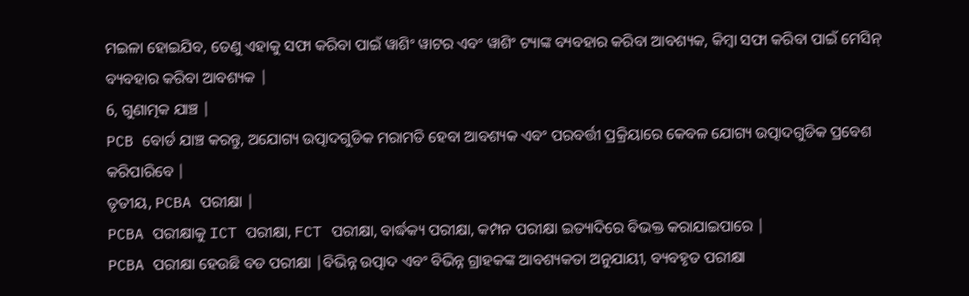ମଇଳା ହୋଇଯିବ, ତେଣୁ ଏହାକୁ ସଫା କରିବା ପାଇଁ ୱାଶିଂ ୱାଟର ଏବଂ ୱାଶିଂ ଟ୍ୟାଙ୍କ ବ୍ୟବହାର କରିବା ଆବଶ୍ୟକ, କିମ୍ବା ସଫା କରିବା ପାଇଁ ମେସିନ୍ ବ୍ୟବହାର କରିବା ଆବଶ୍ୟକ |
6, ଗୁଣାତ୍ମକ ଯାଞ୍ଚ |
PCB ବୋର୍ଡ ଯାଞ୍ଚ କରନ୍ତୁ, ଅଯୋଗ୍ୟ ଉତ୍ପାଦଗୁଡିକ ମରାମତି ହେବା ଆବଶ୍ୟକ ଏବଂ ପରବର୍ତ୍ତୀ ପ୍ରକ୍ରିୟାରେ କେବଳ ଯୋଗ୍ୟ ଉତ୍ପାଦଗୁଡିକ ପ୍ରବେଶ କରିପାରିବେ |
ତୃତୀୟ, PCBA ପରୀକ୍ଷା |
PCBA ପରୀକ୍ଷାକୁ ICT ପରୀକ୍ଷା, FCT ପରୀକ୍ଷା, ବାର୍ଦ୍ଧକ୍ୟ ପରୀକ୍ଷା, କମ୍ପନ ପରୀକ୍ଷା ଇତ୍ୟାଦିରେ ବିଭକ୍ତ କରାଯାଇପାରେ |
PCBA ପରୀକ୍ଷା ହେଉଛି ବଡ ପରୀକ୍ଷା |ବିଭିନ୍ନ ଉତ୍ପାଦ ଏବଂ ବିଭିନ୍ନ ଗ୍ରାହକଙ୍କ ଆବଶ୍ୟକତା ଅନୁଯାୟୀ, ବ୍ୟବହୃତ ପରୀକ୍ଷା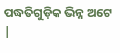ପଦ୍ଧତିଗୁଡ଼ିକ ଭିନ୍ନ ଅଟେ |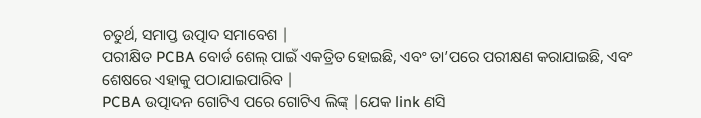ଚତୁର୍ଥ, ସମାପ୍ତ ଉତ୍ପାଦ ସମାବେଶ |
ପରୀକ୍ଷିତ PCBA ବୋର୍ଡ ଶେଲ୍ ପାଇଁ ଏକତ୍ରିତ ହୋଇଛି, ଏବଂ ତା’ପରେ ପରୀକ୍ଷଣ କରାଯାଇଛି, ଏବଂ ଶେଷରେ ଏହାକୁ ପଠାଯାଇପାରିବ |
PCBA ଉତ୍ପାଦନ ଗୋଟିଏ ପରେ ଗୋଟିଏ ଲିଙ୍କ୍ |ଯେକ link ଣସି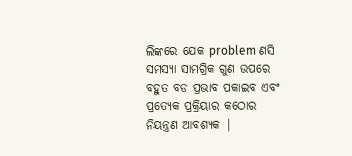ଲିଙ୍କରେ ଯେକ problem ଣସି ସମସ୍ୟା ସାମଗ୍ରିକ ଗୁଣ ଉପରେ ବହୁତ ବଡ ପ୍ରଭାବ ପକାଇବ ଏବଂ ପ୍ରତ୍ୟେକ ପ୍ରକ୍ରିୟାର କଠୋର ନିୟନ୍ତ୍ରଣ ଆବଶ୍ୟକ |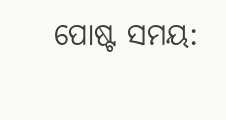ପୋଷ୍ଟ ସମୟ: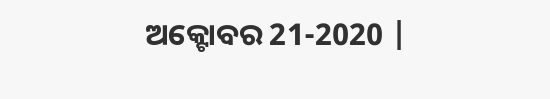ଅକ୍ଟୋବର 21-2020 |